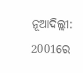ନୂଆଦିଲ୍ଲୀ: 2001ରେ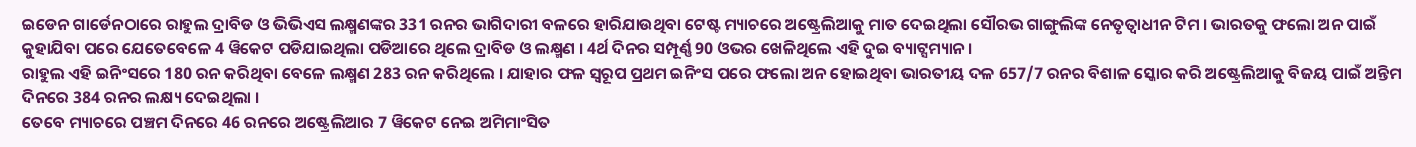ଇଡେନ ଗାର୍ଡେନଠାରେ ରାହୁଲ ଦ୍ରାବିଡ ଓ ଭିଭିଏସ ଲକ୍ଷ୍ମଣଙ୍କର 331 ରନର ଭାଗିଦାରୀ ବଳରେ ହାରିଯାଉଥିବା ଟେଷ୍ଟ ମ୍ୟାଚରେ ଅଷ୍ଟ୍ରେଲିଆକୁ ମାତ ଦେଇଥିଲା ସୌରଭ ଗାଙ୍ଗୁଲିଙ୍କ ନେତୃତ୍ବାଧୀନ ଟିମ । ଭାରତକୁ ଫଲୋ ଅନ ପାଇଁ କୁହାଯିବା ପରେ ଯେତେବେଳେ 4 ୱିକେଟ ପଡିଯାଇଥିଲା ପଡିଆରେ ଥିଲେ ଦ୍ରାବିଡ ଓ ଲକ୍ଷ୍ମଣ । 4ର୍ଥ ଦିନର ସମ୍ପୂର୍ଣ୍ଣ 90 ଓଭର ଖେଳିଥିଲେ ଏହି ଦୁଇ ବ୍ୟାଟ୍ସମ୍ୟାନ ।
ରାହୁଲ ଏହି ଇନିଂସରେ 180 ରନ କରିଥିବା ବେଳେ ଲକ୍ଷ୍ମଣ 283 ରନ କରିଥିଲେ । ଯାହାର ଫଳ ସ୍ବରୂପ ପ୍ରଥମ ଇନିଂସ ପରେ ଫଲୋ ଅନ ହୋଇଥିବା ଭାରତୀୟ ଦଳ 657/7 ରନର ବିଶାଳ ସ୍କୋର କରି ଅଷ୍ଟ୍ରେଲିଆକୁ ବିଜୟ ପାଇଁ ଅନ୍ତିମ ଦିନରେ 384 ରନର ଲକ୍ଷ୍ୟ ଦେଇଥିଲା ।
ତେବେ ମ୍ୟାଚରେ ପଞ୍ଚମ ଦିନରେ 46 ରନରେ ଅଷ୍ଟ୍ରେଲିଆର 7 ୱିକେଟ ନେଇ ଅମିମାଂସିତ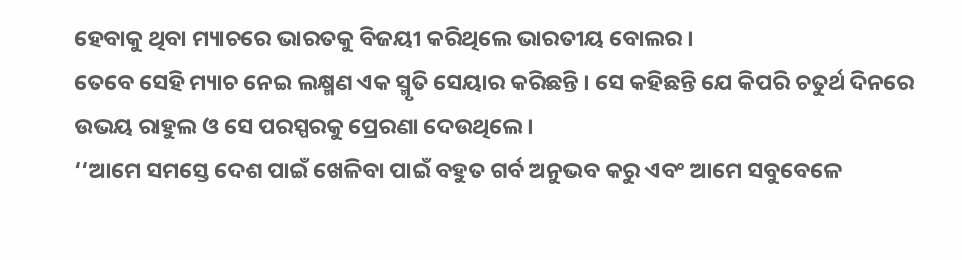ହେବାକୁ ଥିବା ମ୍ୟାଚରେ ଭାରତକୁ ବିଜୟୀ କରିଥିଲେ ଭାରତୀୟ ବୋଲର ।
ତେବେ ସେହି ମ୍ୟାଚ ନେଇ ଲକ୍ଷ୍ମଣ ଏକ ସ୍ମୃତି ସେୟାର କରିଛନ୍ତି । ସେ କହିଛନ୍ତି ଯେ କିପରି ଚତୁର୍ଥ ଦିନରେ ଉଭୟ ରାହୁଲ ଓ ସେ ପରସ୍ପରକୁ ପ୍ରେରଣା ଦେଉଥିଲେ ।
‘‘ଆମେ ସମସ୍ତେ ଦେଶ ପାଇଁ ଖେଳିବା ପାଇଁ ବହୁତ ଗର୍ବ ଅନୁଭବ କରୁ ଏବଂ ଆମେ ସବୁବେଳେ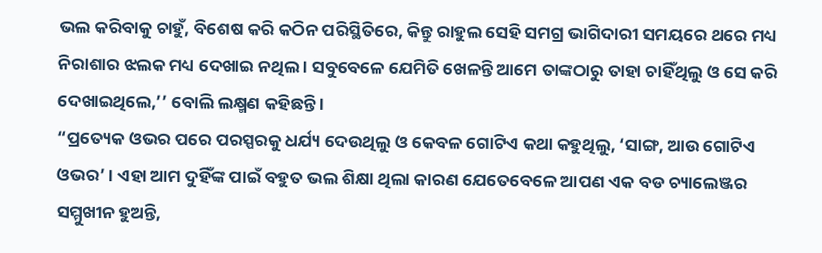ଭଲ କରିବାକୁ ଚାହୁଁ, ବିଶେଷ କରି କଠିନ ପରିସ୍ଥିତିରେ, କିନ୍ତୁ ରାହୁଲ ସେହି ସମଗ୍ର ଭାଗିଦାରୀ ସମୟରେ ଥରେ ମଧ୍ୟ ନିରାଶାର ଝଲକ ମଧ୍ୟ ଦେଖାଇ ନଥିଲ । ସବୁବେଳେ ଯେମିତି ଖେଳନ୍ତି ଆମେ ତାଙ୍କଠାରୁ ତାହା ଚାହିଁଥିଲୁ ଓ ସେ କରି ଦେଖାଇଥିଲେ,’’ ବୋଲି ଲକ୍ଷ୍ମଣ କହିଛନ୍ତି ।
“ପ୍ରତ୍ୟେକ ଓଭର ପରେ ପରସ୍ପରକୁ ଧର୍ଯ୍ୟ ଦେଉଥିଲୁ ଓ କେବଳ ଗୋଟିଏ କଥା କହୁଥିଲୁ, ‘ସାଙ୍ଗ, ଆଉ ଗୋଟିଏ ଓଭର’ । ଏହା ଆମ ଦୁହିଁଙ୍କ ପାଇଁ ବହୁତ ଭଲ ଶିକ୍ଷା ଥିଲା କାରଣ ଯେତେବେଳେ ଆପଣ ଏକ ବଡ ଚ୍ୟାଲେଞ୍ଜର ସମ୍ମୁଖୀନ ହୁଅନ୍ତି,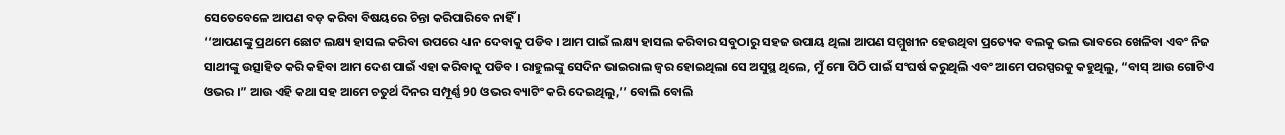ସେତେବେଳେ ଆପଣ ବଡ଼ କରିବା ବିଷୟରେ ଚିନ୍ତା କରିପାରିବେ ନାହିଁ ।
‘‘ଆପଣଙ୍କୁ ପ୍ରଥମେ ଛୋଟ ଲକ୍ଷ୍ୟ ହାସଲ କରିବା ଉପରେ ଧ୍ୟାନ ଦେବାକୁ ପଡିବ । ଆମ ପାଇଁ ଲକ୍ଷ୍ୟ ହାସଲ କରିବାର ସବୁଠାରୁ ସହଜ ଉପାୟ ଥିଲା ଆପଣ ସମ୍ମୁଖୀନ ହେଉଥିବା ପ୍ରତ୍ୟେକ ବଲକୁ ଭଲ ଭାବରେ ଖେଳିବା ଏବଂ ନିଜ ସାଥୀଙ୍କୁ ଉତ୍ସାହିତ କରି କହିବା ଆମ ଦେଶ ପାଇଁ ଏହା କରିବାକୁ ପଡିବ । ରାହୁଲଙ୍କୁ ସେଦିନ ଭାଇରାଲ ଜ୍ବର ହୋଇଥିଲା ସେ ଅସୁସ୍ଥ ଥିଲେ, ମୁଁ ମୋ ପିଠି ପାଇଁ ସଂଘର୍ଷ କରୁଥିଲି ଏବଂ ଆମେ ପରସ୍ପରକୁ କହୁଥିଲୁ, “ବାସ୍ ଆଉ ଗୋଟିଏ ଓଭର ।” ଆଉ ଏହି କଥା ସହ ଆମେ ଚତୁର୍ଥ ଦିନର ସମ୍ପୂର୍ଣ୍ଣ 90 ଓଭର ବ୍ୟାଟିଂ କରି ଦେଇଥିଲୁ,’’ ବୋଲି ବୋଲି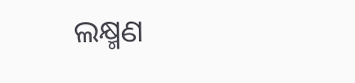ଲକ୍ଷ୍ମଣ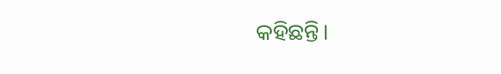କହିଛନ୍ତି।